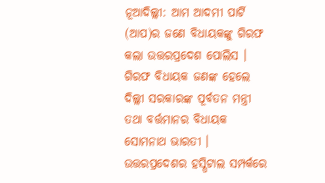ନୂଆଦିଲ୍ଲୀ: ଆମ ଆଦମୀ ପାର୍ଟି (ଆପ)ର ଜଣେ ବିଧାୟକଙ୍କୁ ଗିରଫ କଲା ଉତ୍ତରପ୍ରଦେଶ ପୋଲିସ । ଗିରଫ ବିଧାୟକ ଜଣଙ୍କ ହେଲେ ଦିଲ୍ଲୀ ସରକାରଙ୍କ ପୂର୍ବତନ ମନ୍ତ୍ରୀ ତଥା ବର୍ତ୍ତମାନର ବିଧାୟକ ସୋମନାଥ ଭାରତୀ । ଉତ୍ତରପ୍ରଦେଶର ହସ୍ପିଟାଲ ସମ୍ପର୍କରେ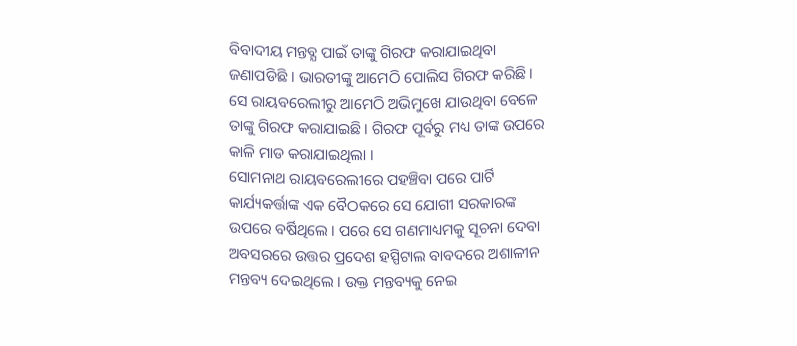ବିବାଦୀୟ ମନ୍ତବ୍ଯ ପାଇଁ ତାଙ୍କୁ ଗିରଫ କରାଯାଇଥିବା ଜଣାପଡିଛି । ଭାରତୀଙ୍କୁ ଆମେଠି ପୋଲିସ ଗିରଫ କରିଛି । ସେ ରାୟବରେଲୀରୁ ଆମେଠି ଅଭିମୁଖେ ଯାଉଥିବା ବେଳେ ତାଙ୍କୁ ଗିରଫ କରାଯାଇଛି । ଗିରଫ ପୂର୍ବରୁ ମଧ୍ୟ ତାଙ୍କ ଉପରେ କାଳି ମାଡ କରାଯାଇଥିଲା ।
ସୋମନାଥ ରାୟବରେଲୀରେ ପହଞ୍ଚିବା ପରେ ପାର୍ଟି କାର୍ଯ୍ୟକର୍ତ୍ତାଙ୍କ ଏକ ବୈଠକରେ ସେ ଯୋଗୀ ସରକାରଙ୍କ ଉପରେ ବର୍ଷିଥିଲେ । ପରେ ସେ ଗଣମାଧ୍ୟମକୁ ସୂଚନା ଦେବା ଅବସରରେ ଉତ୍ତର ପ୍ରଦେଶ ହସ୍ପିଟାଲ ବାବଦରେ ଅଶାଳୀନ ମନ୍ତବ୍ୟ ଦେଇଥିଲେ । ଉକ୍ତ ମନ୍ତବ୍ୟକୁ ନେଇ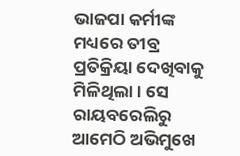ଭାଜପା କର୍ମୀଙ୍କ ମଧ୍ୟରେ ତୀବ୍ର ପ୍ରତିକ୍ରିୟା ଦେଖିବାକୁ ମିଳିଥିଲା । ସେ ରାୟବରେଲିରୁ ଆମେଠି ଅଭିମୁଖେ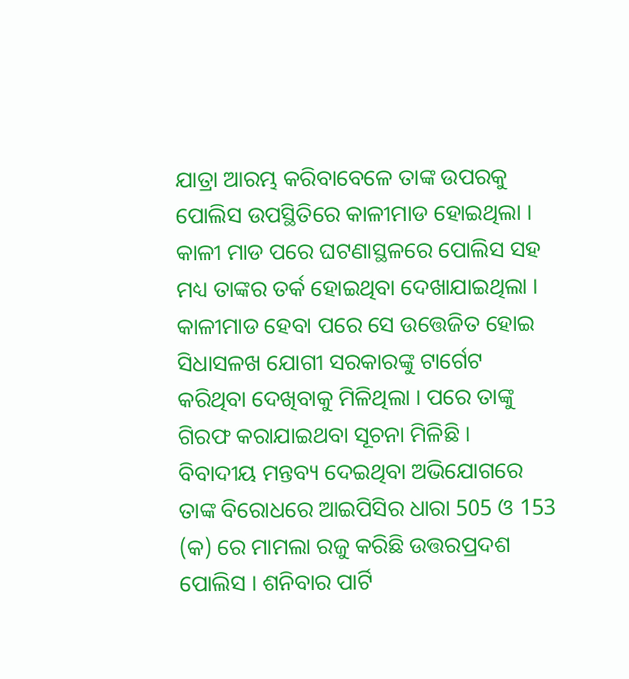ଯାତ୍ରା ଆରମ୍ଭ କରିବାବେଳେ ତାଙ୍କ ଉପରକୁ ପୋଲିସ ଉପସ୍ଥିତିରେ କାଳୀମାଡ ହୋଇଥିଲା । କାଳୀ ମାଡ ପରେ ଘଟଣାସ୍ଥଳରେ ପୋଲିସ ସହ ମଧ୍ୟ ତାଙ୍କର ତର୍କ ହୋଇଥିବା ଦେଖାଯାଇଥିଲା । କାଳୀମାଡ ହେବା ପରେ ସେ ଉତ୍ତେଜିତ ହୋଇ ସିଧାସଳଖ ଯୋଗୀ ସରକାରଙ୍କୁ ଟାର୍ଗେଟ କରିଥିବା ଦେଖିବାକୁ ମିଳିଥିଲା । ପରେ ତାଙ୍କୁ ଗିରଫ କରାଯାଇଥବା ସୂଚନା ମିଳିଛି ।
ବିବାଦୀୟ ମନ୍ତବ୍ୟ ଦେଇଥିବା ଅଭିଯୋଗରେ ତାଙ୍କ ବିରୋଧରେ ଆଇପିସିର ଧାରା 505 ଓ 153 (କ) ରେ ମାମଲା ରଜୁ କରିଛି ଉତ୍ତରପ୍ରଦଶ ପୋଲିସ । ଶନିବାର ପାର୍ଟି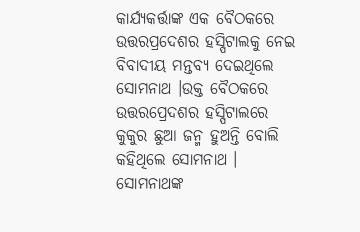କାର୍ଯ୍ୟକର୍ତ୍ତାଙ୍କ ଏକ ବୈଠକରେ ଉତ୍ତରପ୍ରଦେଶର ହସ୍ପିଟାଲକୁ ନେଇ ବିବାଦୀୟ ମନ୍ତବ୍ୟ ଦେଇଥିଲେ ସୋମନାଥ ।ଉକ୍ତ ବୈଠକରେ ଉତ୍ତରପ୍ରେଦଶର ହସ୍ପିଟାଲରେ କୁକୁର ଛୁଆ ଜନ୍ମ ହୁଅନ୍ତି ବୋଲି କହିଥିଲେ ସୋମନାଥ । ସୋମନାଥଙ୍କ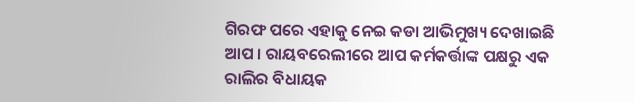ଗିରଫ ପରେ ଏହାକୁ ନେଇ କଡା ଆଭିମୁଖ୍ୟ ଦେଖାଇଛି ଆପ । ରାୟବରେଲୀରେ ଆପ କର୍ମକର୍ତ୍ତାଙ୍କ ପକ୍ଷରୁ ଏକ ରାଲିର ବିଧାୟକ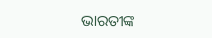ଭାରତୀଙ୍କ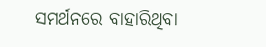ସମର୍ଥନରେ ବାହାରିଥିବା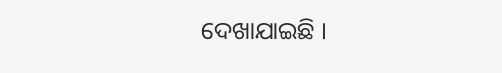ଦେଖାଯାଇଛି ।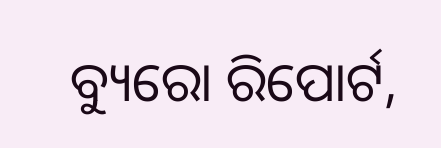ବ୍ୟୁରୋ ରିପୋର୍ଟ,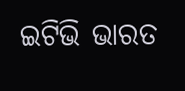ଇଟିଭି ଭାରତ